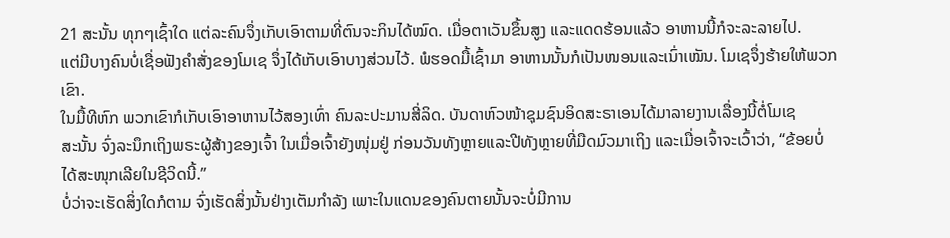21 ສະນັ້ນ ທຸກໆເຊົ້າໃດ ແຕ່ລະຄົນຈຶ່ງເກັບເອົາຕາມທີ່ຕົນຈະກິນໄດ້ໝົດ. ເມື່ອຕາເວັນຂຶ້ນສູງ ແລະແດດຮ້ອນແລ້ວ ອາຫານນີ້ກໍຈະລະລາຍໄປ.
ແຕ່ມີບາງຄົນບໍ່ເຊື່ອຟັງຄຳສັ່ງຂອງໂມເຊ ຈຶ່ງໄດ້ເກັບເອົາບາງສ່ວນໄວ້. ພໍຮອດມື້ເຊົ້າມາ ອາຫານນັ້ນກໍເປັນໜອນແລະເນົ່າເໝັນ. ໂມເຊຈຶ່ງຮ້າຍໃຫ້ພວກເຂົາ.
ໃນມື້ທີຫົກ ພວກເຂົາກໍເກັບເອົາອາຫານໄວ້ສອງເທົ່າ ຄົນລະປະມານສີ່ລິດ. ບັນດາຫົວໜ້າຊຸມຊົນອິດສະຣາເອນໄດ້ມາລາຍງານເລື່ອງນີ້ຕໍ່ໂມເຊ
ສະນັ້ນ ຈົ່ງລະນຶກເຖິງພຣະຜູ້ສ້າງຂອງເຈົ້າ ໃນເມື່ອເຈົ້າຍັງໜຸ່ມຢູ່ ກ່ອນວັນທັງຫຼາຍແລະປີທັງຫຼາຍທີ່ມືດມົວມາເຖິງ ແລະເມື່ອເຈົ້າຈະເວົ້າວ່າ, “ຂ້ອຍບໍ່ໄດ້ສະໜຸກເລີຍໃນຊີວິດນີ້.”
ບໍ່ວ່າຈະເຮັດສິ່ງໃດກໍຕາມ ຈົ່ງເຮັດສິ່ງນັ້ນຢ່າງເຕັມກຳລັງ ເພາະໃນແດນຂອງຄົນຕາຍນັ້ນຈະບໍ່ມີການ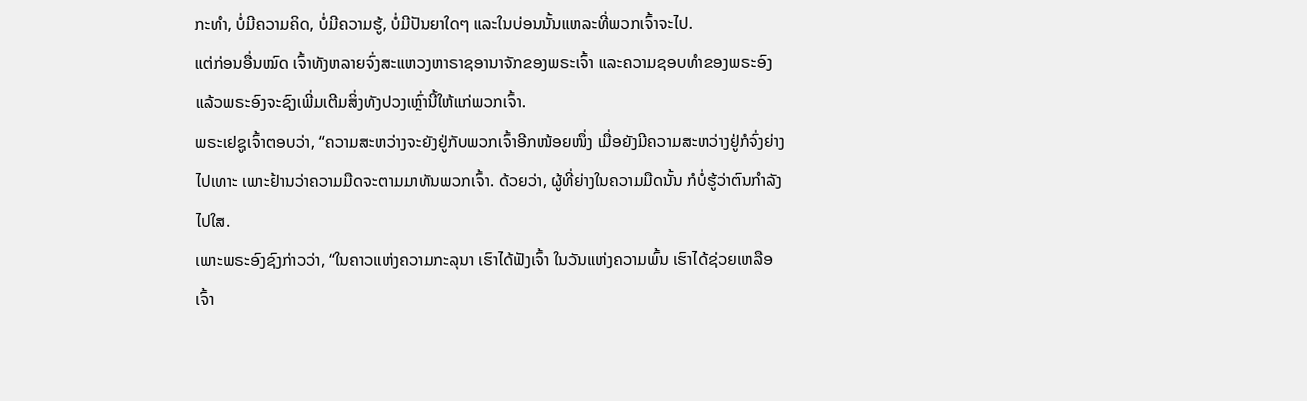ກະທຳ, ບໍ່ມີຄວາມຄິດ, ບໍ່ມີຄວາມຮູ້, ບໍ່ມີປັນຍາໃດໆ ແລະໃນບ່ອນນັ້ນແຫລະທີ່ພວກເຈົ້າຈະໄປ.
ແຕ່ກ່ອນອື່ນໝົດ ເຈົ້າທັງຫລາຍຈົ່ງສະແຫວງຫາຣາຊອານາຈັກຂອງພຣະເຈົ້າ ແລະຄວາມຊອບທຳຂອງພຣະອົງ ແລ້ວພຣະອົງຈະຊົງເພີ່ມເຕີມສິ່ງທັງປວງເຫຼົ່ານີ້ໃຫ້ແກ່ພວກເຈົ້າ.
ພຣະເຢຊູເຈົ້າຕອບວ່າ, “ຄວາມສະຫວ່າງຈະຍັງຢູ່ກັບພວກເຈົ້າອີກໜ້ອຍໜຶ່ງ ເມື່ອຍັງມີຄວາມສະຫວ່າງຢູ່ກໍຈົ່ງຍ່າງໄປເທາະ ເພາະຢ້ານວ່າຄວາມມືດຈະຕາມມາທັນພວກເຈົ້າ. ດ້ວຍວ່າ, ຜູ້ທີ່ຍ່າງໃນຄວາມມືດນັ້ນ ກໍບໍ່ຮູ້ວ່າຕົນກຳລັງໄປໃສ.
ເພາະພຣະອົງຊົງກ່າວວ່າ, “ໃນຄາວແຫ່ງຄວາມກະລຸນາ ເຮົາໄດ້ຟັງເຈົ້າ ໃນວັນແຫ່ງຄວາມພົ້ນ ເຮົາໄດ້ຊ່ວຍເຫລືອເຈົ້າ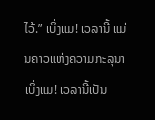ໄວ້.” ເບິ່ງແມ! ເວລານີ້ ແມ່ນຄາວແຫ່ງຄວາມກະລຸນາ ເບິ່ງແມ! ເວລານີ້ເປັນ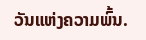ວັນແຫ່ງຄວາມພົ້ນ.